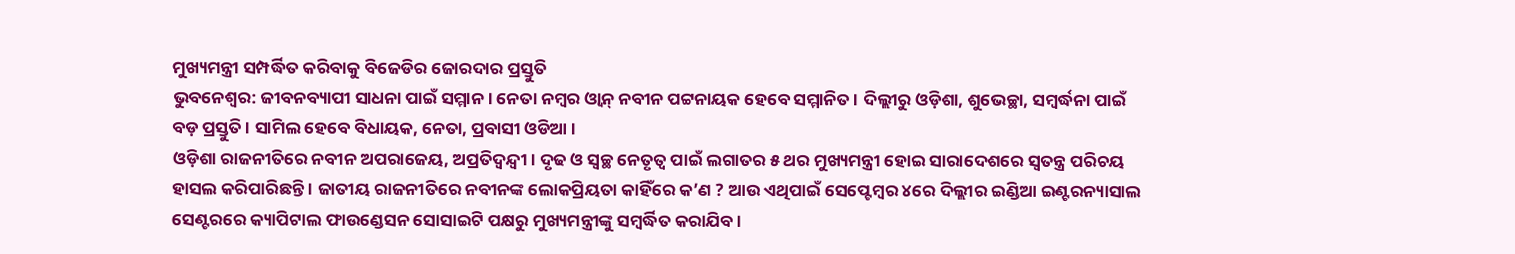ମୁଖ୍ୟମନ୍ତ୍ରୀ ସମ୍ପର୍ଦ୍ଧିତ କରିବାକୁ ବିଜେଡିର ଜୋରଦାର ପ୍ରସ୍ତୁତି
ଭୁବନେଶ୍ବର: ଜୀବନବ୍ୟାପୀ ସାଧନା ପାଇଁ ସମ୍ମାନ । ନେତା ନମ୍ବର ଓ୍ବାନ୍ ନବୀନ ପଟ୍ଟନାୟକ ହେବେ ସମ୍ମାନିତ । ଦିଲ୍ଲୀରୁ ଓଡ଼ିଶା, ଶୁଭେଚ୍ଛା, ସମ୍ବର୍ଦ୍ଧନା ପାଇଁ ବଡ଼ ପ୍ରସ୍ତୁତି । ସାମିଲ ହେବେ ବିଧାୟକ, ନେତା, ପ୍ରବାସୀ ଓଡିଆ ।
ଓଡ଼ିଶା ରାଜନୀତିରେ ନବୀନ ଅପରାଜେୟ, ଅପ୍ରତିଦ୍ବନ୍ଦ୍ବୀ । ଦୃଢ ଓ ସ୍ବଚ୍ଛ ନେତୃତ୍ବ ପାଇଁ ଲଗାତର ୫ ଥର ମୁଖ୍ୟମନ୍ତ୍ରୀ ହୋଇ ସାରାଦେଶରେ ସ୍ବତନ୍ତ୍ର ପରିଚୟ ହାସଲ କରିପାରିଛନ୍ତି । ଜାତୀୟ ରାଜନୀତିରେ ନବୀନଙ୍କ ଲୋକପ୍ରିୟତା କାହିଁରେ କ’ଣ ? ଆଉ ଏଥିପାଇଁ ସେପ୍ଟେମ୍ବର ୪ରେ ଦିଲ୍ଲୀର ଇଣ୍ଡିଆ ଇଣ୍ଟରନ୍ୟାସାଲ ସେଣ୍ଟରରେ କ୍ୟାପିଟାଲ ଫାଉଣ୍ଡେସନ ସୋସାଇଟି ପକ୍ଷରୁ ମୁଖ୍ୟମନ୍ତ୍ରୀଙ୍କୁ ସମ୍ବର୍ଦ୍ଧିତ କରାଯିବ ।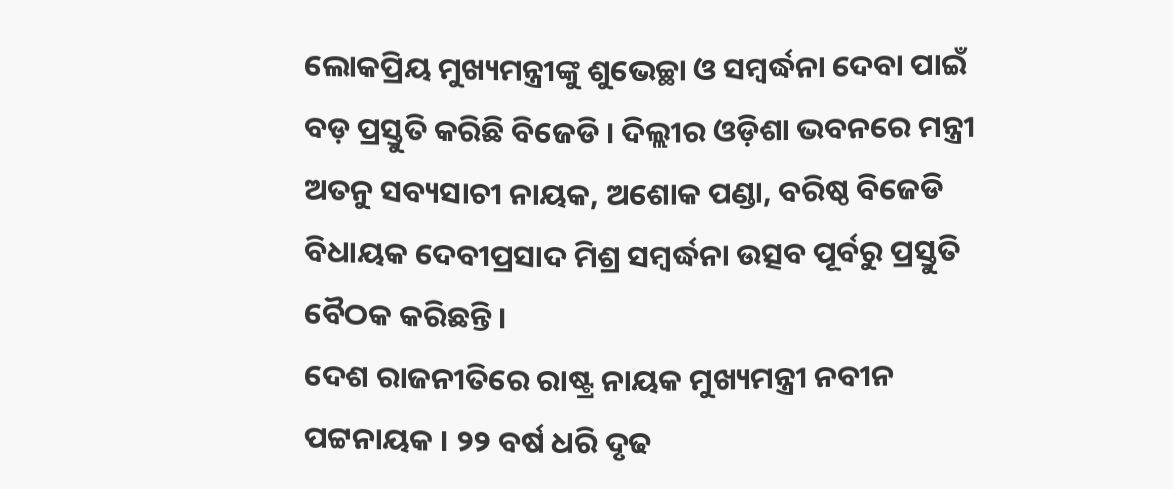ଲୋକପ୍ରିୟ ମୁଖ୍ୟମନ୍ତ୍ରୀଙ୍କୁ ଶୁଭେଚ୍ଛା ଓ ସମ୍ବର୍ଦ୍ଧନା ଦେବା ପାଇଁ ବଡ଼ ପ୍ରସ୍ତୁତି କରିଛି ବିଜେଡି । ଦିଲ୍ଲୀର ଓଡ଼ିଶା ଭବନରେ ମନ୍ତ୍ରୀ ଅତନୁ ସବ୍ୟସାଚୀ ନାୟକ, ଅଶୋକ ପଣ୍ଡା, ବରିଷ୍ଠ ବିଜେଡି ବିଧାୟକ ଦେବୀପ୍ରସାଦ ମିଶ୍ର ସମ୍ବର୍ଦ୍ଧନା ଉତ୍ସବ ପୂର୍ବରୁ ପ୍ରସ୍ତୁତି ବୈଠକ କରିଛନ୍ତି ।
ଦେଶ ରାଜନୀତିରେ ରାଷ୍ଟ୍ର ନାୟକ ମୁଖ୍ୟମନ୍ତ୍ରୀ ନବୀନ ପଟ୍ଟନାୟକ । ୨୨ ବର୍ଷ ଧରି ଦୃଢ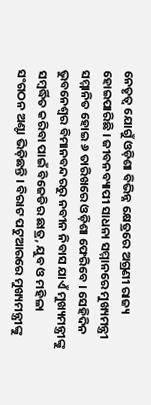ନେତୃତ୍ବ ଯୋଗୁଁ ଓଡ଼ିଶା ବିଭିନ୍ନ କ୍ଷେତ୍ରରେ ଅଗ୍ରଣୀ ରାଜ୍ୟ ହୋଇପାରିଛି । ଜୀବନବ୍ୟାପୀ ସାଧନା ସମ୍ମାନରେ ମୁଖ୍ୟମନ୍ତ୍ରୀ ସମ୍ମାନିତ ହୋଇ ୬ ତାରିଖରେ ଓଡ଼ିଶା ଫେରିବେ । ସେହିଦିନ ଭୁବନେଶ୍ବର ବିମାନବନ୍ଦରରୁ ନବୀନ ନିବାସ ଯାଏଁ ମୁଖ୍ୟମନ୍ତ୍ରୀଙ୍କୁ ସମ୍ବର୍ଦ୍ଧିତ କରିବା ପାଇଁ ବିଜେଡିର ଛାତ୍ର, ଯୁବ ଓ ମହିଳା ସଂଗଠନ ଅଣ୍ଟା ଭିଡ଼ିଛନ୍ତି । ବିରାଟ ପଟୁଆରରେ ମୁଖ୍ୟମନ୍ତ୍ରୀଙ୍କୁ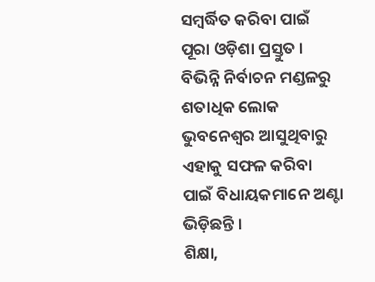ସମ୍ବର୍ଦ୍ଧିତ କରିବା ପାଇଁ ପୂରା ଓଡ଼ିଶା ପ୍ରସ୍ତୁତ । ବିଭିନ୍ନି ନିର୍ବାଚନ ମଣ୍ଡଳରୁ ଶତାଧିକ ଲୋକ ଭୁବନେଶ୍ବର ଆସୁଥିବାରୁ ଏହାକୁ ସଫଳ କରିବା ପାଇଁ ବିଧାୟକମାନେ ଅଣ୍ଟା ଭିଡ଼ିଛନ୍ତି ।
ଶିକ୍ଷା,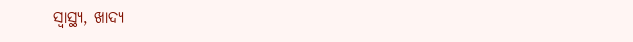ସ୍ବାସ୍ଥ୍ୟ, ଖାଦ୍ୟ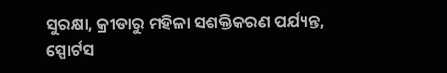ସୁରକ୍ଷା, କ୍ରୀଡାରୁ ମହିଳା ସଶକ୍ତିକରଣ ପର୍ଯ୍ୟନ୍ତ, ସ୍ପୋର୍ଟସ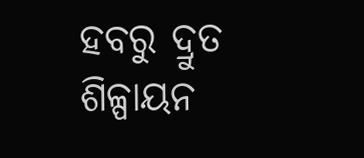ହବରୁ ଦ୍ରୁତ ଶିଳ୍ପାୟନ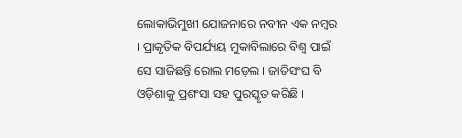ଲୋକାଭିମୁଖୀ ଯୋଜନାରେ ନବୀନ ଏକ ନମ୍ବର । ପ୍ରାକୃତିକ ବିପର୍ଯ୍ୟୟ ମୁକାବିଲାରେ ବିଶ୍ବ ପାଇଁ ସେ ସାଜିଛନ୍ତି ରୋଲ ମଡ଼େଲ । ଜାତିସଂଘ ବି ଓଡ଼ିଶାକୁ ପ୍ରଶଂସା ସହ ପୁରସ୍କୃତ କରିଛି ।